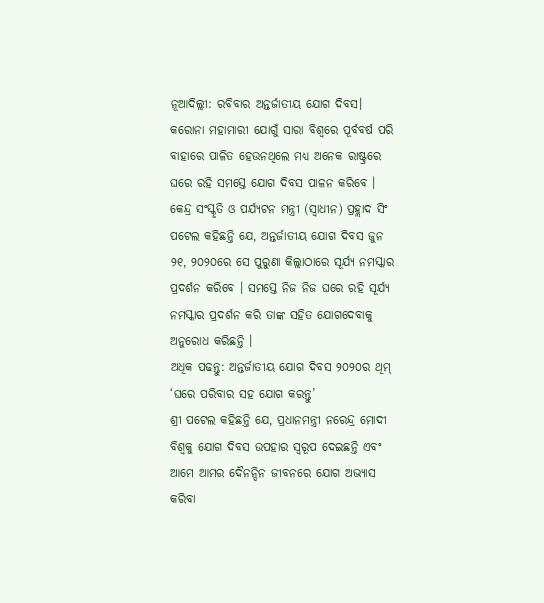ନୂଆଦିଲ୍ଲୀ: ରବିବାର ଅନ୍ତର୍ଜାତୀୟ ଯୋଗ ଦିବସ। କରୋନା ମହାମାରୀ ଯୋଗୁଁ ସାରା ବିଶ୍ୱରେ ପୂର୍ବବର୍ଷ ପରି ବାହାରେ ପାଳିତ ହେଉନଥିଲେ ମଧ୍ୟ ଅନେକ ରାଷ୍ଟ୍ରରେ ଘରେ ରହି ସମସ୍ତେ ଯୋଗ ଦିବସ ପାଳନ କରିବେ । କେନ୍ଦ୍ର ସଂସ୍କୃତି ଓ ପର୍ଯ୍ୟଟନ ମନ୍ତ୍ରୀ (ସ୍ଵାଧୀନ) ପ୍ରହ୍ଲାଦ ସିଂ ପଟେଲ କହିଛନ୍ତି ଯେ, ଅନ୍ତର୍ଜାତୀୟ ଯୋଗ ଦିବସ ଜୁନ ୨୧, ୨୦୨୦ରେ ସେ ପୁରୁଣା କିଲ୍ଲାଠାରେ ସୂର୍ଯ୍ୟ ନମସ୍କାର ପ୍ରଦର୍ଶନ କରିବେ । ସମସ୍ତେ ନିଜ ନିଜ ଘରେ ରହି ସୂର୍ଯ୍ୟ ନମସ୍କାର ପ୍ରଦର୍ଶନ କରି ତାଙ୍କ ସହିତ ଯୋଗଦେବାକୁ ଅନୁରୋଧ କରିଛନ୍ତି ।
ଅଧିକ ପଢନ୍ତୁ: ଅନ୍ତର୍ଜାତୀୟ ଯୋଗ ଦିବସ ୨୦୨୦ର ଥିମ୍ ‘ଘରେ ପରିବାର ସହ ଯୋଗ କରନ୍ତୁ’
ଶ୍ରୀ ପଟେଲ କହିଛନ୍ତି ଯେ, ପ୍ରଧାନମନ୍ତ୍ରୀ ନରେନ୍ଦ୍ର ମୋଦୀ ବିଶ୍ୱକୁ ଯୋଗ ଦିବସ ଉପହାର ସ୍ୱରୂପ ଦେଇଛନ୍ତି ଏବଂ ଆମେ ଆମର ଦୈନନ୍ଦିନ ଜୀବନରେ ଯୋଗ ଅଭ୍ୟାସ କରିବା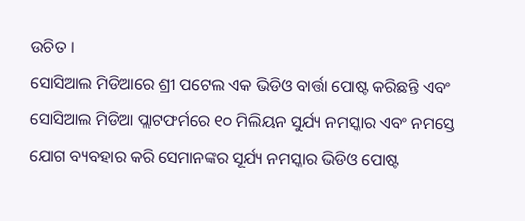ଉଚିତ ।
ସୋସିଆଲ ମିଡିଆରେ ଶ୍ରୀ ପଟେଲ ଏକ ଭିଡିଓ ବାର୍ତ୍ତା ପୋଷ୍ଟ କରିଛନ୍ତି ଏବଂ ସୋସିଆଲ ମିଡିଆ ପ୍ଲାଟଫର୍ମରେ ୧୦ ମିଲିୟନ ସୁର୍ଯ୍ୟ ନମସ୍କାର ଏବଂ ନମସ୍ତେ ଯୋଗ ବ୍ୟବହାର କରି ସେମାନଙ୍କର ସୂର୍ଯ୍ୟ ନମସ୍କାର ଭିଡିଓ ପୋଷ୍ଟ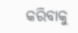କରିବାକୁ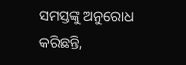ସମସ୍ତଙ୍କୁ ଅନୁରୋଧ କରିଛନ୍ତି,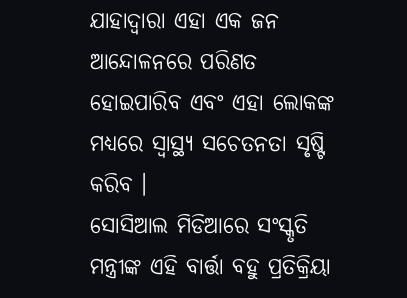ଯାହାଦ୍ୱାରା ଏହା ଏକ ଜନ ଆନ୍ଦୋଳନରେ ପରିଣତ ହୋଇପାରିବ ଏବଂ ଏହା ଲୋକଙ୍କ ମଧ୍ୟରେ ସ୍ୱାସ୍ଥ୍ୟ ସଚେତନତା ସୃଷ୍ଟି କରିବ ।
ସୋସିଆଲ ମିଡିଆରେ ସଂସ୍କୃତି ମନ୍ତ୍ରୀଙ୍କ ଏହି ବାର୍ତ୍ତା ବହୁ ପ୍ରତିକ୍ରିୟା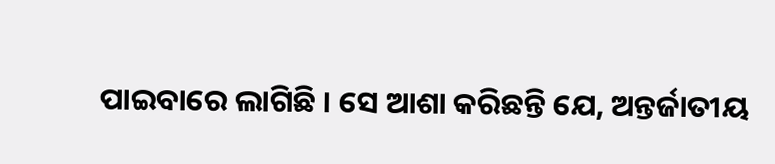ପାଇବାରେ ଲାଗିଛି । ସେ ଆଶା କରିଛନ୍ତି ଯେ, ଅନ୍ତର୍ଜାତୀୟ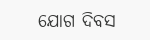ଯୋଗ ଦିବସ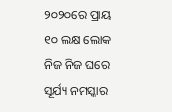୨୦୨୦ରେ ପ୍ରାୟ ୧୦ ଲକ୍ଷ ଲୋକ ନିଜ ନିଜ ଘରେ ସୂର୍ଯ୍ୟ ନମସ୍କାର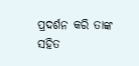ପ୍ରଦର୍ଶନ କରି ତାଙ୍କ ସହିତ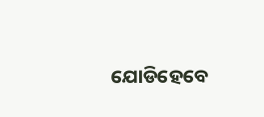ଯୋଡିହେବେ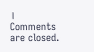।
Comments are closed.